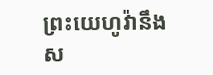ព្រះយេហូវ៉ានឹងស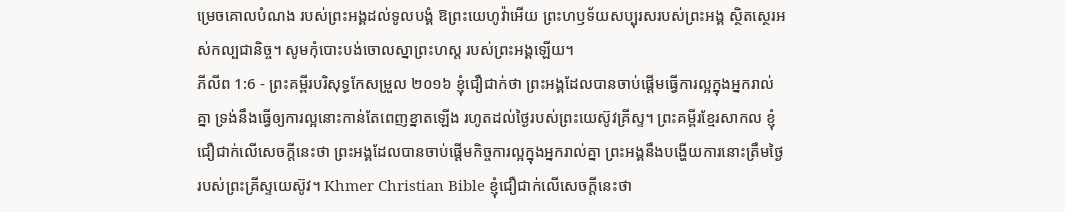ម្រេចគោលបំណង របស់ព្រះអង្គដល់ទូលបង្គំ ឱព្រះយេហូវ៉ាអើយ ព្រះហឫទ័យសប្បុរសរបស់ព្រះអង្គ ស្ថិតស្ថេរអស់កល្បជានិច្ច។ សូមកុំបោះបង់ចោលស្នាព្រះហស្ត របស់ព្រះអង្គឡើយ។
ភីលីព 1:6 - ព្រះគម្ពីរបរិសុទ្ធកែសម្រួល ២០១៦ ខ្ញុំជឿជាក់ថា ព្រះអង្គដែលបានចាប់ផ្តើមធ្វើការល្អក្នុងអ្នករាល់គ្នា ទ្រង់នឹងធ្វើឲ្យការល្អនោះកាន់តែពេញខ្នាតឡើង រហូតដល់ថ្ងៃរបស់ព្រះយេស៊ូវគ្រីស្ទ។ ព្រះគម្ពីរខ្មែរសាកល ខ្ញុំជឿជាក់លើសេចក្ដីនេះថា ព្រះអង្គដែលបានចាប់ផ្ដើមកិច្ចការល្អក្នុងអ្នករាល់គ្នា ព្រះអង្គនឹងបង្ហើយការនោះត្រឹមថ្ងៃរបស់ព្រះគ្រីស្ទយេស៊ូវ។ Khmer Christian Bible ខ្ញុំជឿជាក់លើសេចក្ដីនេះថា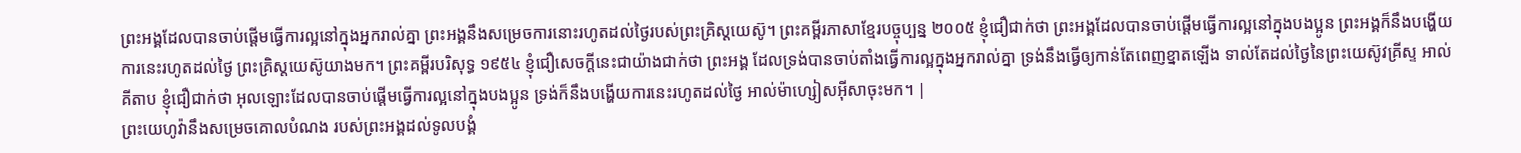ព្រះអង្គដែលបានចាប់ផ្ដើមធ្វើការល្អនៅក្នុងអ្នករាល់គ្នា ព្រះអង្គនឹងសម្រេចការនោះរហូតដល់ថ្ងៃរបស់ព្រះគ្រិស្ដយេស៊ូ។ ព្រះគម្ពីរភាសាខ្មែរបច្ចុប្បន្ន ២០០៥ ខ្ញុំជឿជាក់ថា ព្រះអង្គដែលបានចាប់ផ្ដើមធ្វើការល្អនៅក្នុងបងប្អូន ព្រះអង្គក៏នឹងបង្ហើយការនេះរហូតដល់ថ្ងៃ ព្រះគ្រិស្តយេស៊ូយាងមក។ ព្រះគម្ពីរបរិសុទ្ធ ១៩៥៤ ខ្ញុំជឿសេចក្ដីនេះជាយ៉ាងជាក់ថា ព្រះអង្គ ដែលទ្រង់បានចាប់តាំងធ្វើការល្អក្នុងអ្នករាល់គ្នា ទ្រង់នឹងធ្វើឲ្យកាន់តែពេញខ្នាតឡើង ទាល់តែដល់ថ្ងៃនៃព្រះយេស៊ូវគ្រីស្ទ អាល់គីតាប ខ្ញុំជឿជាក់ថា អុលឡោះដែលបានចាប់ផ្ដើមធ្វើការល្អនៅក្នុងបងប្អូន ទ្រង់ក៏នឹងបង្ហើយការនេះរហូតដល់ថ្ងៃ អាល់ម៉ាហ្សៀសអ៊ីសាចុះមក។ |
ព្រះយេហូវ៉ានឹងសម្រេចគោលបំណង របស់ព្រះអង្គដល់ទូលបង្គំ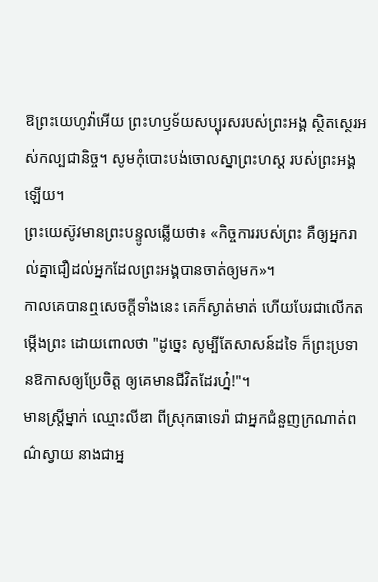ឱព្រះយេហូវ៉ាអើយ ព្រះហឫទ័យសប្បុរសរបស់ព្រះអង្គ ស្ថិតស្ថេរអស់កល្បជានិច្ច។ សូមកុំបោះបង់ចោលស្នាព្រះហស្ត របស់ព្រះអង្គឡើយ។
ព្រះយេស៊ូវមានព្រះបន្ទូលឆ្លើយថា៖ «កិច្ចការរបស់ព្រះ គឺឲ្យអ្នករាល់គ្នាជឿដល់អ្នកដែលព្រះអង្គបានចាត់ឲ្យមក»។
កាលគេបានឮសេចក្ដីទាំងនេះ គេក៏ស្ងាត់មាត់ ហើយបែរជាលើកតម្កើងព្រះ ដោយពោលថា "ដូច្នេះ សូម្បីតែសាសន៍ដទៃ ក៏ព្រះប្រទានឱកាសឲ្យប្រែចិត្ត ឲ្យគេមានជីវិតដែរហ្ន៎!"។
មានស្ត្រីម្នាក់ ឈ្មោះលីឌា ពីស្រុកធាទេរ៉ា ជាអ្នកជំនួញក្រណាត់ពណ៌ស្វាយ នាងជាអ្ន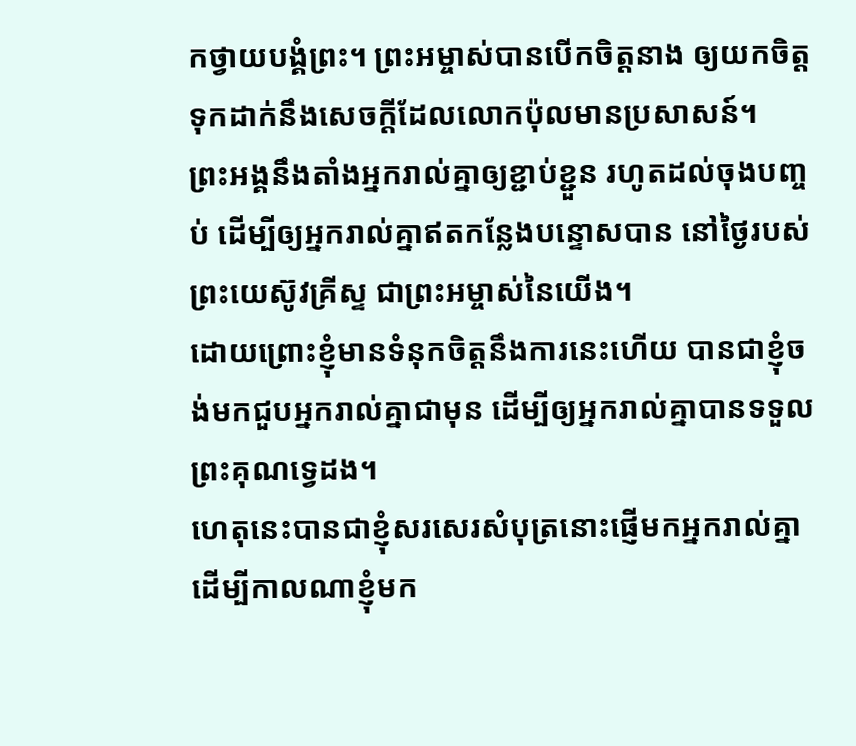កថ្វាយបង្គំព្រះ។ ព្រះអម្ចាស់បានបើកចិត្តនាង ឲ្យយកចិត្តទុកដាក់នឹងសេចក្តីដែលលោកប៉ុលមានប្រសាសន៍។
ព្រះអង្គនឹងតាំងអ្នករាល់គ្នាឲ្យខ្ជាប់ខ្ជួន រហូតដល់ចុងបញ្ចប់ ដើម្បីឲ្យអ្នករាល់គ្នាឥតកន្លែងបន្ទោសបាន នៅថ្ងៃរបស់ព្រះយេស៊ូវគ្រីស្ទ ជាព្រះអម្ចាស់នៃយើង។
ដោយព្រោះខ្ញុំមានទំនុកចិត្តនឹងការនេះហើយ បានជាខ្ញុំចង់មកជួបអ្នករាល់គ្នាជាមុន ដើម្បីឲ្យអ្នករាល់គ្នាបានទទួលព្រះគុណទ្វេដង។
ហេតុនេះបានជាខ្ញុំសរសេរសំបុត្រនោះផ្ញើមកអ្នករាល់គ្នា ដើម្បីកាលណាខ្ញុំមក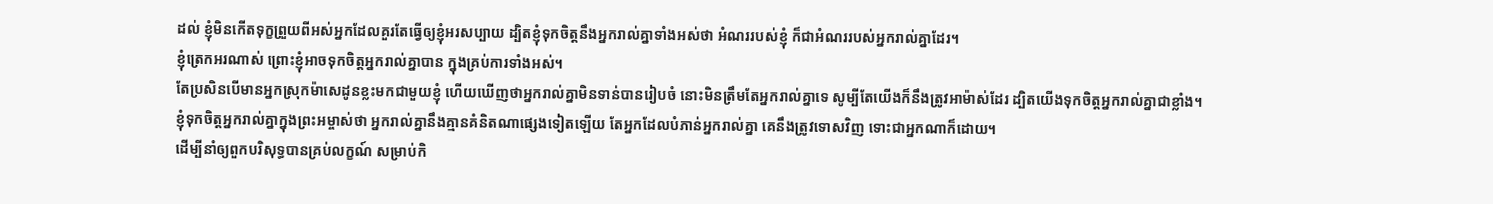ដល់ ខ្ញុំមិនកើតទុក្ខព្រួយពីអស់អ្នកដែលគួរតែធ្វើឲ្យខ្ញុំអរសប្បាយ ដ្បិតខ្ញុំទុកចិត្តនឹងអ្នករាល់គ្នាទាំងអស់ថា អំណររបស់ខ្ញុំ ក៏ជាអំណររបស់អ្នករាល់គ្នាដែរ។
ខ្ញុំត្រេកអរណាស់ ព្រោះខ្ញុំអាចទុកចិត្តអ្នករាល់គ្នាបាន ក្នុងគ្រប់ការទាំងអស់។
តែប្រសិនបើមានអ្នកស្រុកម៉ាសេដូនខ្លះមកជាមួយខ្ញុំ ហើយឃើញថាអ្នករាល់គ្នាមិនទាន់បានរៀបចំ នោះមិនត្រឹមតែអ្នករាល់គ្នាទេ សូម្បីតែយើងក៏នឹងត្រូវអាម៉ាស់ដែរ ដ្បិតយើងទុកចិត្តអ្នករាល់គ្នាជាខ្លាំង។
ខ្ញុំទុកចិត្តអ្នករាល់គ្នាក្នុងព្រះអម្ចាស់ថា អ្នករាល់គ្នានឹងគ្មានគំនិតណាផ្សេងទៀតឡើយ តែអ្នកដែលបំភាន់អ្នករាល់គ្នា គេនឹងត្រូវទោសវិញ ទោះជាអ្នកណាក៏ដោយ។
ដើម្បីនាំឲ្យពួកបរិសុទ្ធបានគ្រប់លក្ខណ៍ សម្រាប់កិ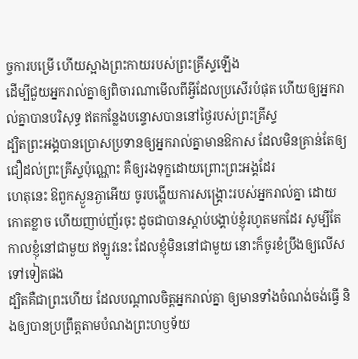ច្ចការបម្រើ ហើយស្អាងព្រះកាយរបស់ព្រះគ្រីស្ទឡើង
ដើម្បីជួយអ្នករាល់គ្នាឲ្យពិចារណាមើលពីអ្វីដែលប្រសើរបំផុត ហើយឲ្យអ្នករាល់គ្នាបានបរិសុទ្ធ ឥតកន្លែងបន្ទោសបាននៅថ្ងៃរបស់ព្រះគ្រីស្ទ
ដ្បិតព្រះអង្គបានប្រោសប្រទានឲ្យអ្នករាល់គ្នាមានឱកាស ដែលមិនគ្រាន់តែឲ្យជឿដល់ព្រះគ្រីស្ទប៉ុណ្ណោះ គឺឲ្យរងទុក្ខដោយព្រោះព្រះអង្គដែរ
ហេតុនេះ ឱពួកស្ងួនភ្ងាអើយ ចូរបង្ហើយការសង្គ្រោះរបស់អ្នករាល់គ្នា ដោយកោតខ្លាច ហើយញាប់ញ័រចុះ ដូចជាបានស្តាប់បង្គាប់ខ្ញុំរហូតមកដែរ សូម្បីតែកាលខ្ញុំនៅជាមួយ ឥឡូវនេះ ដែលខ្ញុំមិននៅជាមួយ នោះក៏ចូរខំប្រឹងឲ្យលើសទៅទៀតផង
ដ្បិតគឺជាព្រះហើយ ដែលបណ្តាលចិត្តអ្នករាល់គ្នា ឲ្យមានទាំងចំណង់ចង់ធ្វើ និងឲ្យបានប្រព្រឹត្តតាមបំណងព្រះហឫទ័យ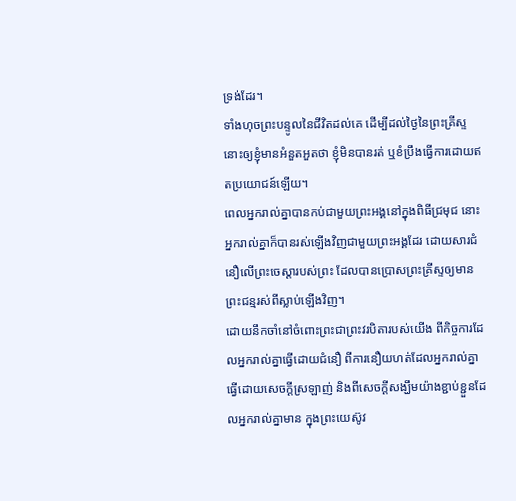ទ្រង់ដែរ។
ទាំងហុចព្រះបន្ទូលនៃជីវិតដល់គេ ដើម្បីដល់ថ្ងៃនៃព្រះគ្រីស្ទ នោះឲ្យខ្ញុំមានអំនួតអួតថា ខ្ញុំមិនបានរត់ ឬខំប្រឹងធ្វើការដោយឥតប្រយោជន៍ឡើយ។
ពេលអ្នករាល់គ្នាបានកប់ជាមួយព្រះអង្គនៅក្នុងពិធីជ្រមុជ នោះអ្នករាល់គ្នាក៏បានរស់ឡើងវិញជាមួយព្រះអង្គដែរ ដោយសារជំនឿលើព្រះចេស្ដារបស់ព្រះ ដែលបានប្រោសព្រះគ្រីស្ទឲ្យមានព្រះជន្មរស់ពីស្លាប់ឡើងវិញ។
ដោយនឹកចាំនៅចំពោះព្រះជាព្រះវរបិតារបស់យើង ពីកិច្ចការដែលអ្នករាល់គ្នាធ្វើដោយជំនឿ ពីការនឿយហត់ដែលអ្នករាល់គ្នាធ្វើដោយសេចក្ដីស្រឡាញ់ និងពីសេចក្ដីសង្ឃឹមយ៉ាងខ្ជាប់ខ្ជួនដែលអ្នករាល់គ្នាមាន ក្នុងព្រះយេស៊ូវ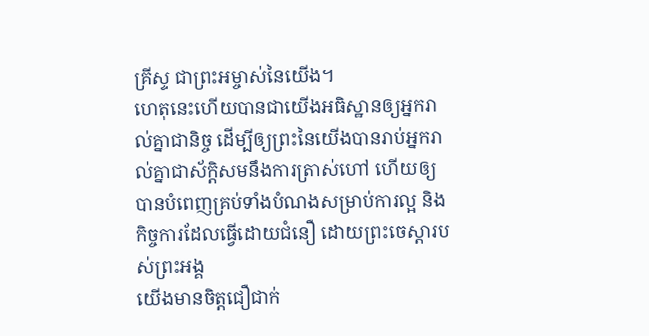គ្រីស្ទ ជាព្រះអម្ចាស់នៃយើង។
ហេតុនេះហើយបានជាយើងអធិស្ឋានឲ្យអ្នករាល់គ្នាជានិច្ច ដើម្បីឲ្យព្រះនៃយើងបានរាប់អ្នករាល់គ្នាជាស័ក្ដិសមនឹងការត្រាស់ហៅ ហើយឲ្យបានបំពេញគ្រប់ទាំងបំណងសម្រាប់ការល្អ និងកិច្ចការដែលធ្វើដោយជំនឿ ដោយព្រះចេស្តារបស់ព្រះអង្គ
យើងមានចិត្តជឿជាក់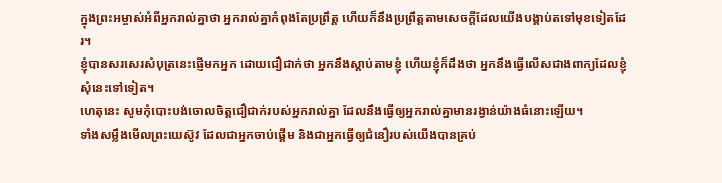ក្នុងព្រះអម្ចាស់អំពីអ្នករាល់គ្នាថា អ្នករាល់គ្នាកំពុងតែប្រព្រឹត្ត ហើយក៏នឹងប្រព្រឹត្តតាមសេចក្ដីដែលយើងបង្គាប់តទៅមុខទៀតដែរ។
ខ្ញុំបានសរសេរសំបុត្រនេះផ្ញើមកអ្នក ដោយជឿជាក់ថា អ្នកនឹងស្តាប់តាមខ្ញុំ ហើយខ្ញុំក៏ដឹងថា អ្នកនឹងធ្វើលើសជាងពាក្យដែលខ្ញុំសុំនេះទៅទៀត។
ហេតុនេះ សូមកុំបោះបង់ចោលចិត្តជឿជាក់របស់អ្នករាល់គ្នា ដែលនឹងធ្វើឲ្យអ្នករាល់គ្នាមានរង្វាន់យ៉ាងធំនោះឡើយ។
ទាំងសម្លឹងមើលព្រះយេស៊ូវ ដែលជាអ្នកចាប់ផ្តើម និងជាអ្នកធ្វើឲ្យជំនឿរបស់យើងបានគ្រប់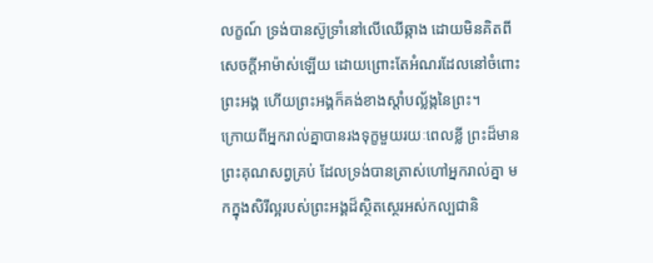លក្ខណ៍ ទ្រង់បានស៊ូទ្រាំនៅលើឈើឆ្កាង ដោយមិនគិតពីសេចក្ដីអាម៉ាស់ឡើយ ដោយព្រោះតែអំណរដែលនៅចំពោះព្រះអង្គ ហើយព្រះអង្គក៏គង់ខាងស្តាំបល្ល័ង្កនៃព្រះ។
ក្រោយពីអ្នករាល់គ្នាបានរងទុក្ខមួយរយៈពេលខ្លី ព្រះដ៏មានព្រះគុណសព្វគ្រប់ ដែលទ្រង់បានត្រាស់ហៅអ្នករាល់គ្នា មកក្នុងសិរីល្អរបស់ព្រះអង្គដ៏ស្ថិតស្ថេរអស់កល្បជានិ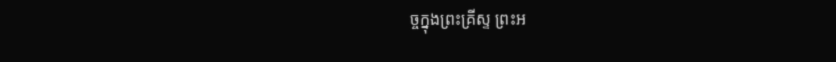ច្ចក្នុងព្រះគ្រីស្ទ ព្រះអ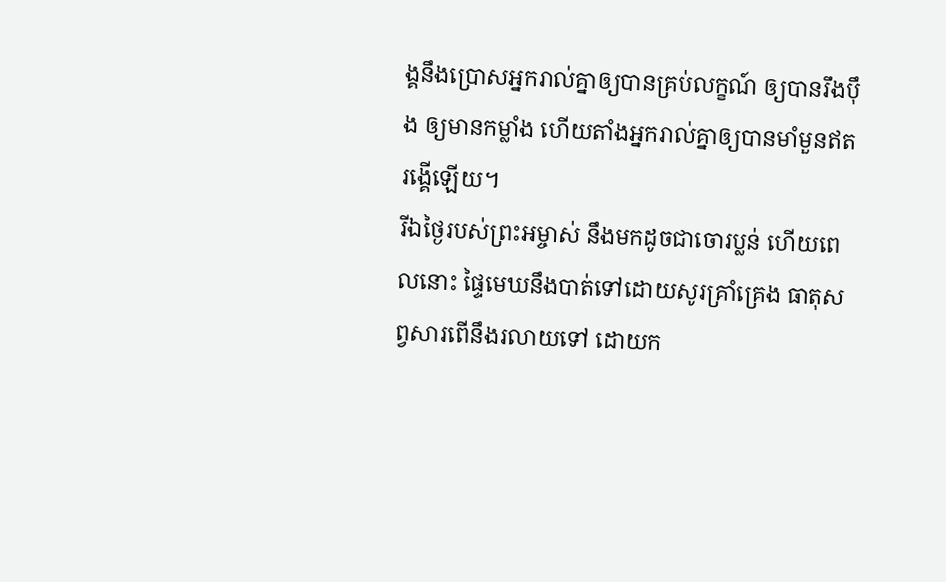ង្គនឹងប្រោសអ្នករាល់គ្នាឲ្យបានគ្រប់លក្ខណ៍ ឲ្យបានរឹងប៉ឹង ឲ្យមានកម្លាំង ហើយតាំងអ្នករាល់គ្នាឲ្យបានមាំមួនឥតរង្គើឡើយ។
រីឯថ្ងៃរបស់ព្រះអម្ចាស់ នឹងមកដូចជាចោរប្លន់ ហើយពេលនោះ ផ្ទៃមេឃនឹងបាត់ទៅដោយសូរគ្រាំគ្រេង ធាតុសព្វសារពើនឹងរលាយទៅ ដោយក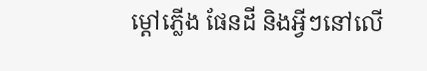ម្ដៅភ្លើង ផែនដី និងអ្វីៗនៅលើ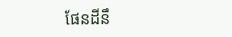ផែនដីនឹ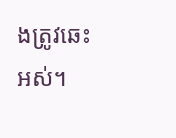ងត្រូវឆេះអស់។